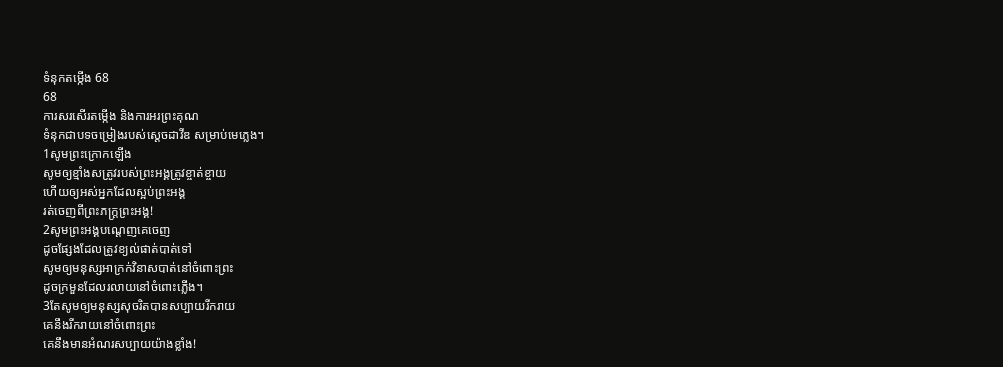ទំនុកតម្កើង 68
68
ការសរសើរតម្កើង និងការអរព្រះគុណ
ទំនុកជាបទចម្រៀងរបស់ស្តេចដាវីឌ សម្រាប់មេភ្លេង។
1សូមព្រះក្រោកឡើង
សូមឲ្យខ្មាំងសត្រូវរបស់ព្រះអង្គត្រូវខ្ចាត់ខ្ចាយ
ហើយឲ្យអស់អ្នកដែលស្អប់ព្រះអង្គ
រត់ចេញពីព្រះភក្ត្រព្រះអង្គ!
2សូមព្រះអង្គបណ្តេញគេចេញ
ដូចផ្សែងដែលត្រូវខ្យល់ផាត់បាត់ទៅ
សូមឲ្យមនុស្សអាក្រក់វិនាសបាត់នៅចំពោះព្រះ
ដូចក្រមួនដែលរលាយនៅចំពោះភ្លើង។
3តែសូមឲ្យមនុស្សសុចរិតបានសប្បាយរីករាយ
គេនឹងរីករាយនៅចំពោះព្រះ
គេនឹងមានអំណរសប្បាយយ៉ាងខ្លាំង!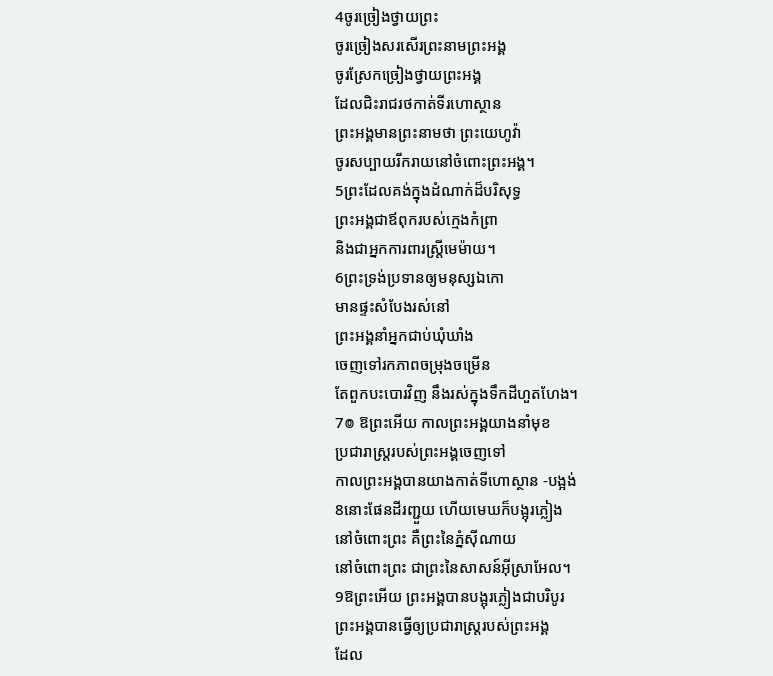4ចូរច្រៀងថ្វាយព្រះ
ចូរច្រៀងសរសើរព្រះនាមព្រះអង្គ
ចូរស្រែកច្រៀងថ្វាយព្រះអង្គ
ដែលជិះរាជរថកាត់ទីរហោស្ថាន
ព្រះអង្គមានព្រះនាមថា ព្រះយេហូវ៉ា
ចូរសប្បាយរីករាយនៅចំពោះព្រះអង្គ។
5ព្រះដែលគង់ក្នុងដំណាក់ដ៏បរិសុទ្ធ
ព្រះអង្គជាឪពុករបស់ក្មេងកំព្រា
និងជាអ្នកការពារស្ត្រីមេម៉ាយ។
6ព្រះទ្រង់ប្រទានឲ្យមនុស្សឯកោ
មានផ្ទះសំបែងរស់នៅ
ព្រះអង្គនាំអ្នកជាប់ឃុំឃាំង
ចេញទៅរកភាពចម្រុងចម្រើន
តែពួកបះបោរវិញ នឹងរស់ក្នុងទឹកដីហួតហែង។
7៙ ឱព្រះអើយ កាលព្រះអង្គយាងនាំមុខ
ប្រជារាស្ត្ររបស់ព្រះអង្គចេញទៅ
កាលព្រះអង្គបានយាងកាត់ទីហោស្ថាន -បង្អង់
8នោះផែនដីរញ្ជួយ ហើយមេឃក៏បង្អុរភ្លៀង
នៅចំពោះព្រះ គឺព្រះនៃភ្នំស៊ីណាយ
នៅចំពោះព្រះ ជាព្រះនៃសាសន៍អ៊ីស្រាអែល។
9ឱព្រះអើយ ព្រះអង្គបានបង្អុរភ្លៀងជាបរិបូរ
ព្រះអង្គបានធ្វើឲ្យប្រជារាស្រ្តរបស់ព្រះអង្គ
ដែល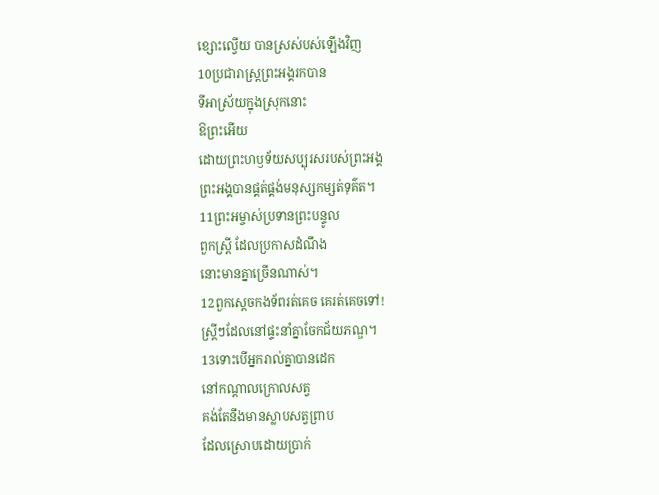ខ្សោះល្វើយ បានស្រស់បស់ឡើងវិញ
10ប្រជារាស្ត្រព្រះអង្គរកបាន
ទីអាស្រ័យក្នុងស្រុកនោះ
ឱព្រះអើយ
ដោយព្រះហឫទ័យសប្បុរសរបស់ព្រះអង្គ
ព្រះអង្គបានផ្គត់ផ្គង់មនុស្សកម្សត់ទុគ៌ត។
11ព្រះអម្ចាស់ប្រទានព្រះបន្ទូល
ពួកស្ត្រី ដែលប្រកាសដំណឹង
នោះមានគ្នាច្រើនណាស់។
12ពួកស្តេចកងទ័ពរត់គេច គេរត់គេចទៅ!
ស្ត្រីៗដែលនៅផ្ទះនាំគ្នាចែកជ័យភណ្ឌ។
13ទោះបើអ្នករាល់គ្នាបានដេក
នៅកណ្ដាលក្រោលសត្វ
គង់តែនឹងមានស្លាបសត្វព្រាប
ដែលស្រោបដោយប្រាក់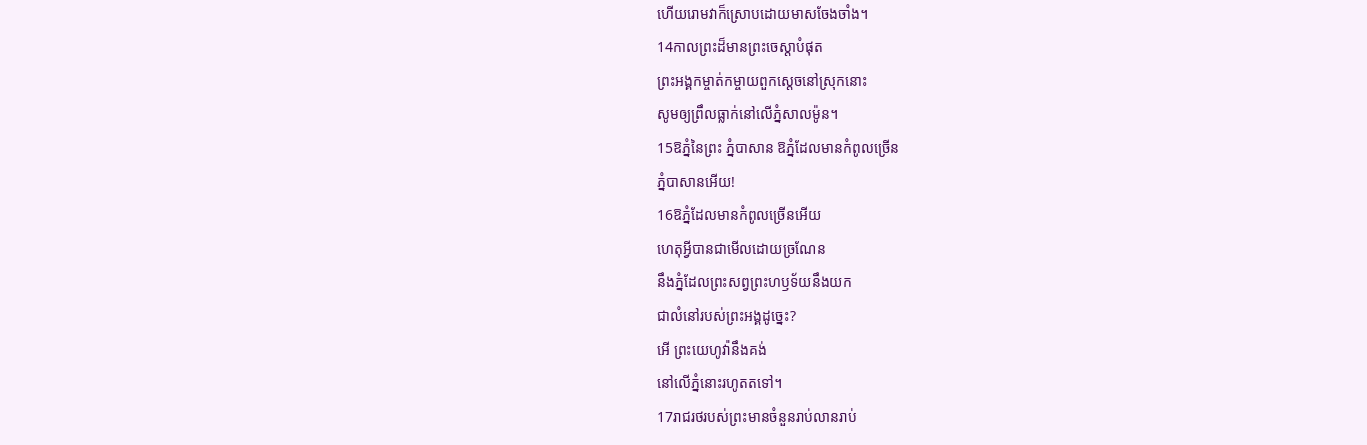ហើយរោមវាក៏ស្រោបដោយមាសចែងចាំង។
14កាលព្រះដ៏មានព្រះចេស្តាបំផុត
ព្រះអង្គកម្ចាត់កម្ចាយពួកស្តេចនៅស្រុកនោះ
សូមឲ្យព្រឹលធ្លាក់នៅលើភ្នំសាលម៉ូន។
15ឱភ្នំនៃព្រះ ភ្នំបាសាន ឱភ្នំដែលមានកំពូលច្រើន
ភ្នំបាសានអើយ!
16ឱភ្នំដែលមានកំពូលច្រើនអើយ
ហេតុអ្វីបានជាមើលដោយច្រណែន
នឹងភ្នំដែលព្រះសព្វព្រះហឫទ័យនឹងយក
ជាលំនៅរបស់ព្រះអង្គដូច្នេះ?
អើ ព្រះយេហូវ៉ានឹងគង់
នៅលើភ្នំនោះរហូតតទៅ។
17រាជរថរបស់ព្រះមានចំនួនរាប់លានរាប់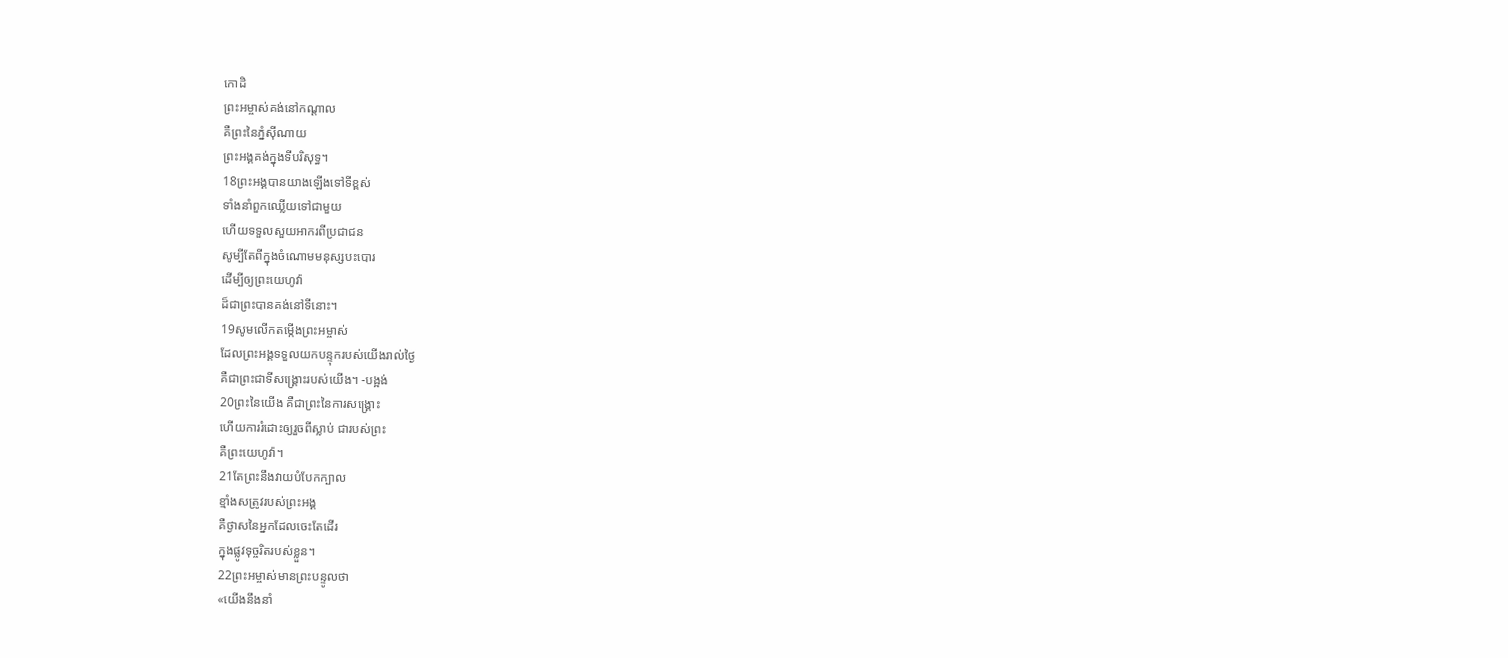កោដិ
ព្រះអម្ចាស់គង់នៅកណ្ដាល
គឺព្រះនៃភ្នំស៊ីណាយ
ព្រះអង្គគង់ក្នុងទីបរិសុទ្ធ។
18ព្រះអង្គបានយាងឡើងទៅទីខ្ពស់
ទាំងនាំពួកឈ្លើយទៅជាមួយ
ហើយទទួលសួយអាករពីប្រជាជន
សូម្បីតែពីក្នុងចំណោមមនុស្សបះបោរ
ដើម្បីឲ្យព្រះយេហូវ៉ា
ដ៏ជាព្រះបានគង់នៅទីនោះ។
19សូមលើកតម្កើងព្រះអម្ចាស់
ដែលព្រះអង្គទទួលយកបន្ទុករបស់យើងរាល់ថ្ងៃ
គឺជាព្រះជាទីសង្គ្រោះរបស់យើង។ -បង្អង់
20ព្រះនៃយើង គឺជាព្រះនៃការសង្គ្រោះ
ហើយការរំដោះឲ្យរួចពីស្លាប់ ជារបស់ព្រះ
គឺព្រះយេហូវ៉ា។
21តែព្រះនឹងវាយបំបែកក្បាល
ខ្មាំងសត្រូវរបស់ព្រះអង្គ
គឺថ្ងាសនៃអ្នកដែលចេះតែដើរ
ក្នុងផ្លូវទុច្ចរិតរបស់ខ្លួន។
22ព្រះអម្ចាស់មានព្រះបន្ទូលថា
«យើងនឹងនាំ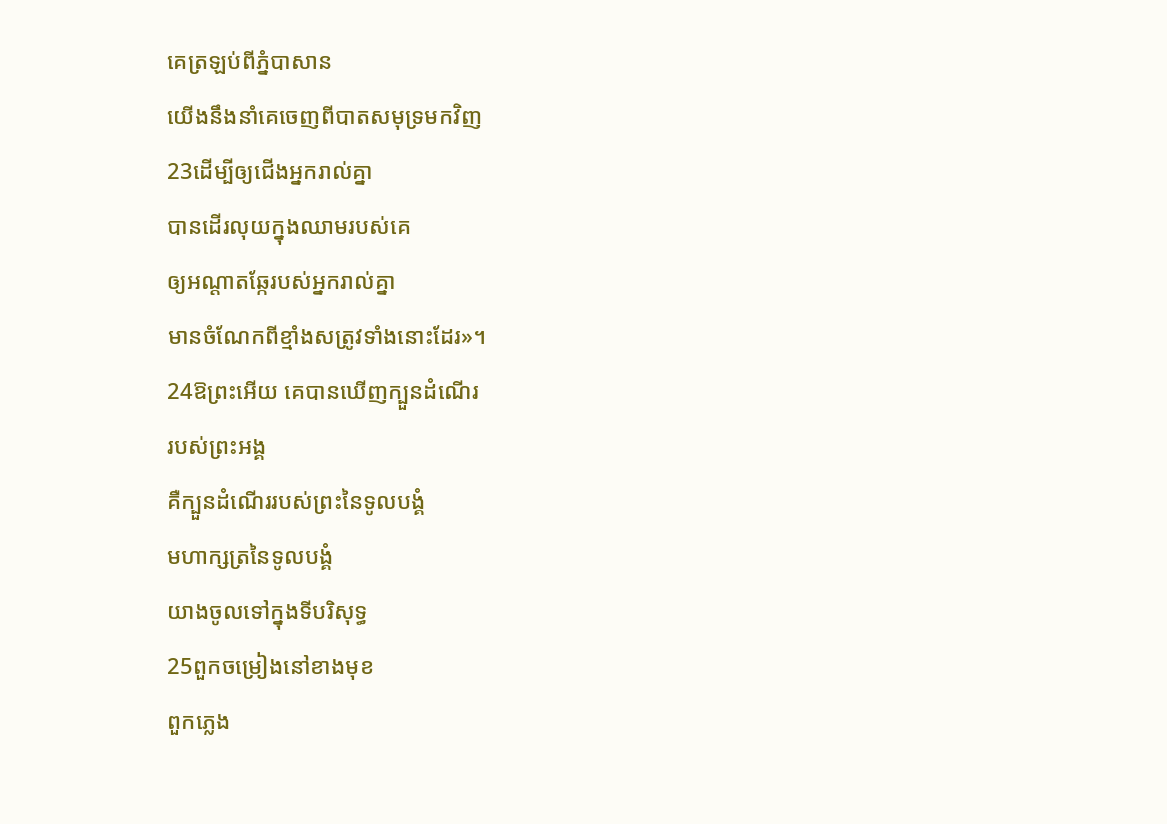គេត្រឡប់ពីភ្នំបាសាន
យើងនឹងនាំគេចេញពីបាតសមុទ្រមកវិញ
23ដើម្បីឲ្យជើងអ្នករាល់គ្នា
បានដើរលុយក្នុងឈាមរបស់គេ
ឲ្យអណ្ដាតឆ្កែរបស់អ្នករាល់គ្នា
មានចំណែកពីខ្មាំងសត្រូវទាំងនោះដែរ»។
24ឱព្រះអើយ គេបានឃើញក្បួនដំណើរ
របស់ព្រះអង្គ
គឺក្បួនដំណើររបស់ព្រះនៃទូលបង្គំ
មហាក្សត្រនៃទូលបង្គំ
យាងចូលទៅក្នុងទីបរិសុទ្ធ
25ពួកចម្រៀងនៅខាងមុខ
ពួកភ្លេង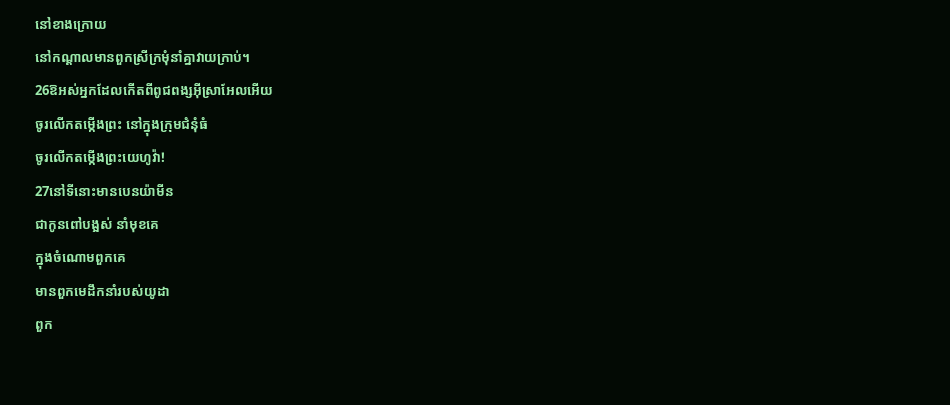នៅខាងក្រោយ
នៅកណ្ដាលមានពួកស្រីក្រមុំនាំគ្នាវាយក្រាប់។
26ឱអស់អ្នកដែលកើតពីពូជពង្សអ៊ីស្រាអែលអើយ
ចូរលើកតម្កើងព្រះ នៅក្នុងក្រុមជំនុំធំ
ចូរលើកតម្កើងព្រះយេហូវ៉ា!
27នៅទីនោះមានបេនយ៉ាមីន
ជាកូនពៅបង្អស់ នាំមុខគេ
ក្នុងចំណោមពួកគេ
មានពួកមេដឹកនាំរបស់យូដា
ពួក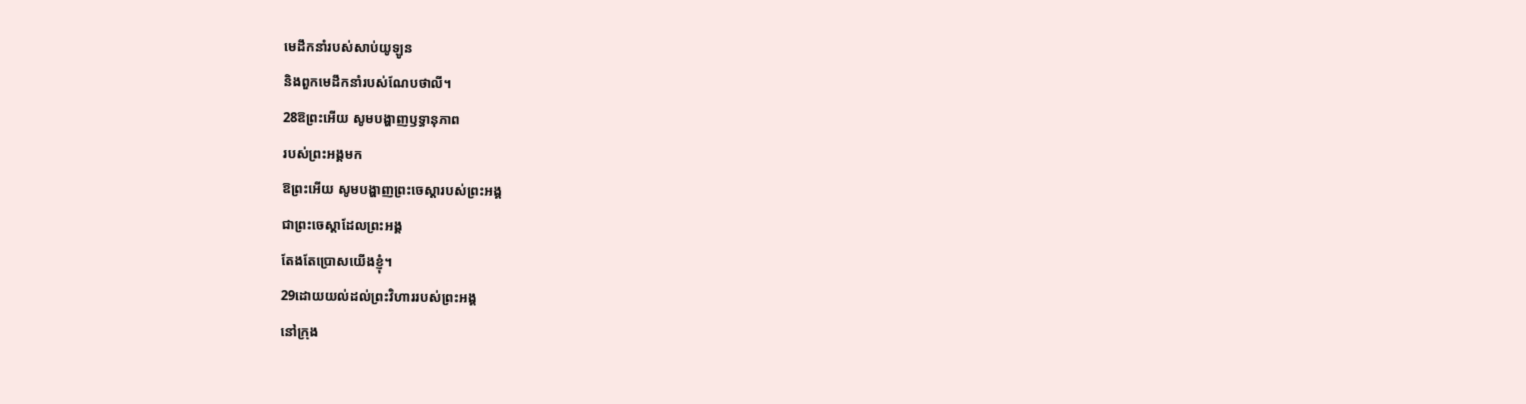មេដឹកនាំរបស់សាប់យូឡូន
និងពួកមេដឹកនាំរបស់ណែបថាលី។
28ឱព្រះអើយ សូមបង្ហាញឫទ្ធានុភាព
របស់ព្រះអង្គមក
ឱព្រះអើយ សូមបង្ហាញព្រះចេស្ដារបស់ព្រះអង្គ
ជាព្រះចេស្ដាដែលព្រះអង្គ
តែងតែប្រោសយើងខ្ញុំ។
29ដោយយល់ដល់ព្រះវិហាររបស់ព្រះអង្គ
នៅក្រុង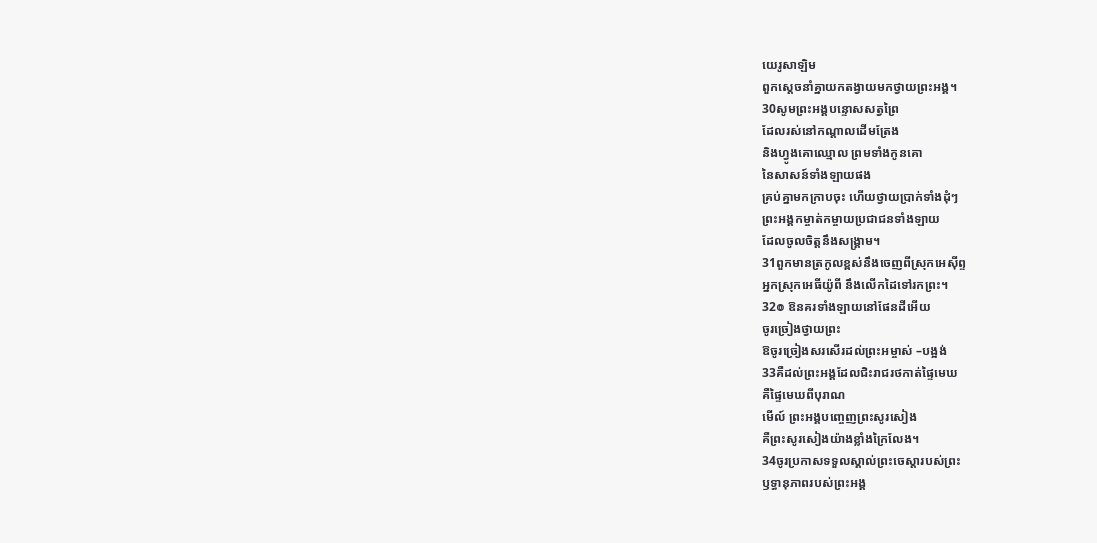យេរូសាឡិម
ពួកស្តេចនាំគ្នាយកតង្វាយមកថ្វាយព្រះអង្គ។
30សូមព្រះអង្គបន្ទោសសត្វព្រៃ
ដែលរស់នៅកណ្ដាលដើមត្រែង
និងហ្វូងគោឈ្មោល ព្រមទាំងកូនគោ
នៃសាសន៍ទាំងឡាយផង
គ្រប់គ្នាមកក្រាបចុះ ហើយថ្វាយប្រាក់ទាំងដុំៗ
ព្រះអង្គកម្ចាត់កម្ចាយប្រជាជនទាំងឡាយ
ដែលចូលចិត្តនឹងសង្គ្រាម។
31ពួកមានត្រកូលខ្ពស់នឹងចេញពីស្រុកអេស៊ីព្ទ
អ្នកស្រុកអេធីយ៉ូពី នឹងលើកដៃទៅរកព្រះ។
32៙ ឱនគរទាំងឡាយនៅផែនដីអើយ
ចូរច្រៀងថ្វាយព្រះ
ឱចូរច្រៀងសរសើរដល់ព្រះអម្ចាស់ –បង្អង់
33គឺដល់ព្រះអង្គដែលជិះរាជរថកាត់ផ្ទៃមេឃ
គឺផ្ទៃមេឃពីបុរាណ
មើល៍ ព្រះអង្គបញ្ចេញព្រះសូរសៀង
គឺព្រះសូរសៀងយ៉ាងខ្លាំងក្រៃលែង។
34ចូរប្រកាសទទួលស្គាល់ព្រះចេស្តារបស់ព្រះ
ឫទ្ធានុភាពរបស់ព្រះអង្គ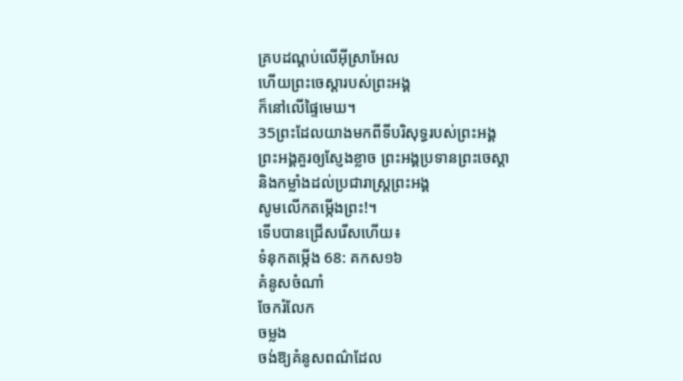គ្របដណ្ដប់លើអ៊ីស្រាអែល
ហើយព្រះចេស្តារបស់ព្រះអង្គ
ក៏នៅលើផ្ទៃមេឃ។
35ព្រះដែលយាងមកពីទីបរិសុទ្ធរបស់ព្រះអង្គ
ព្រះអង្គគួរឲ្យស្ញែងខ្លាច ព្រះអង្គប្រទានព្រះចេស្ដា
និងកម្លាំងដល់ប្រជារាស្ត្រព្រះអង្គ
សូមលើកតម្កើងព្រះ!។
ទើបបានជ្រើសរើសហើយ៖
ទំនុកតម្កើង 68: គកស១៦
គំនូសចំណាំ
ចែករំលែក
ចម្លង
ចង់ឱ្យគំនូសពណ៌ដែល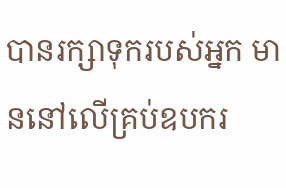បានរក្សាទុករបស់អ្នក មាននៅលើគ្រប់ឧបករ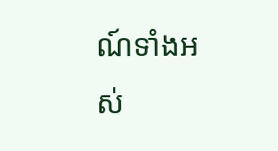ណ៍ទាំងអស់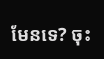មែនទេ? ចុះ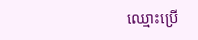ឈ្មោះប្រើ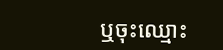ឬចុះឈ្មោះ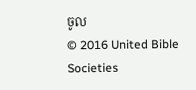ចូល
© 2016 United Bible Societies